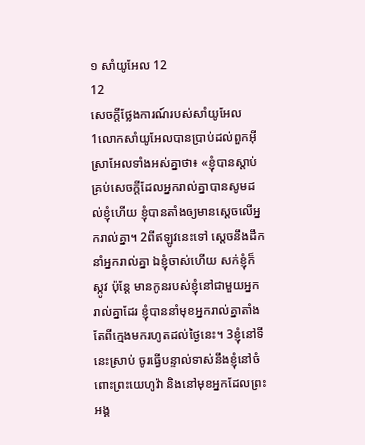១ សាំយូអែល 12
12
សេចក្ដីថ្លែងការណ៍របស់សាំយូអែល
1លោកសាំយូអែលបានប្រាប់ដល់ពួកអ៊ីស្រាអែលទាំងអស់គ្នាថា៖ «ខ្ញុំបានស្តាប់គ្រប់សេចក្ដីដែលអ្នករាល់គ្នាបានសូមដល់ខ្ញុំហើយ ខ្ញុំបានតាំងឲ្យមានស្តេចលើអ្នករាល់គ្នា។ 2ពីឥឡូវនេះទៅ ស្តេចនឹងដឹកនាំអ្នករាល់គ្នា ឯខ្ញុំចាស់ហើយ សក់ខ្ញុំក៏ស្កូវ ប៉ុន្តែ មានកូនរបស់ខ្ញុំនៅជាមួយអ្នករាល់គ្នាដែរ ខ្ញុំបាននាំមុខអ្នករាល់គ្នាតាំងតែពីក្មេងមករហូតដល់ថ្ងៃនេះ។ 3ខ្ញុំនៅទីនេះស្រាប់ ចូរធ្វើបន្ទាល់ទាស់នឹងខ្ញុំនៅចំពោះព្រះយេហូវ៉ា និងនៅមុខអ្នកដែលព្រះអង្គ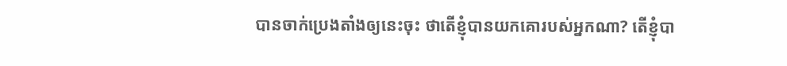បានចាក់ប្រេងតាំងឲ្យនេះចុះ ថាតើខ្ញុំបានយកគោរបស់អ្នកណា? តើខ្ញុំបា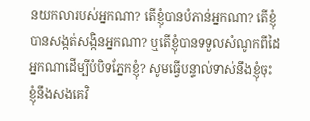នយកលារបស់អ្នកណា? តើខ្ញុំបានបំភាន់អ្នកណា? តើខ្ញុំបានសង្កត់សង្កិនអ្នកណា? ឬតើខ្ញុំបានទទួលសំណូកពីដៃអ្នកណាដើម្បីបំបិទភ្នែកខ្ញុំ? សូមធ្វើបន្ទាល់ទាស់នឹងខ្ញុំចុះ ខ្ញុំនឹងសងគេវិ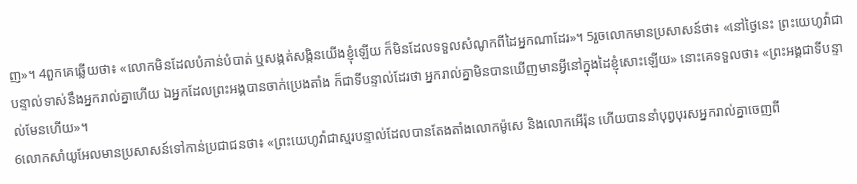ញ»។ 4ពួកគេឆ្លើយថា៖ «លោកមិនដែលបំភាន់បំបាត់ ឬសង្កត់សង្កិនយើងខ្ញុំឡើយ ក៏មិនដែលទទួលសំណូកពីដៃអ្នកណាដែរ»។ 5រួចលោកមានប្រសាសន៍ថា៖ «នៅថ្ងៃនេះ ព្រះយេហូវ៉ាជាបន្ទាល់ទាស់នឹងអ្នករាល់គ្នាហើយ ឯអ្នកដែលព្រះអង្គបានចាក់ប្រេងតាំង ក៏ជាទីបន្ទាល់ដែរថា អ្នករាល់គ្នាមិនបានឃើញមានអ្វីនៅក្នុងដៃខ្ញុំសោះឡើយ» នោះគេទទួលថា៖ «ព្រះអង្គជាទីបន្ទាល់មែនហើយ»។
6លោកសាំយូអែលមានប្រសាសន៍ទៅកាន់ប្រជាជនថា៖ «ព្រះយេហូវ៉ាជាស្មរបន្ទាល់ដែលបានតែងតាំងលោកម៉ូសេ និងលោកអើរ៉ុន ហើយបាននាំបុព្វបុរសអ្នករាល់គ្នាចេញពី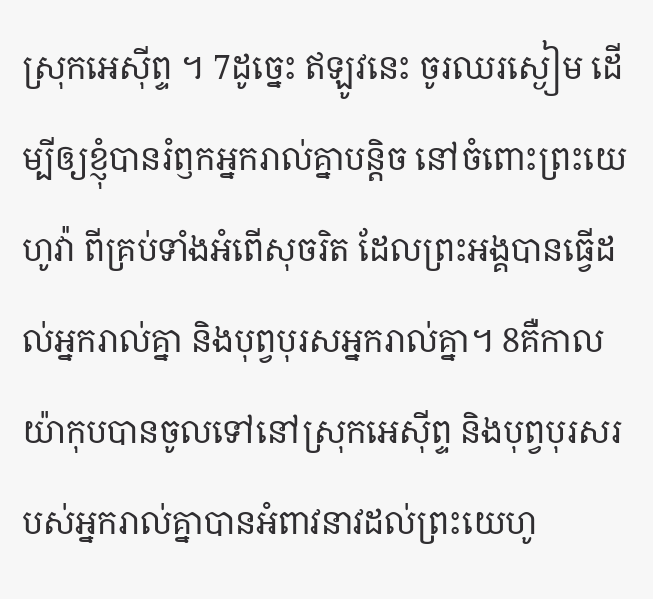ស្រុកអេស៊ីព្ទ ។ 7ដូច្នេះ ឥឡូវនេះ ចូរឈរស្ងៀម ដើម្បីឲ្យខ្ញុំបានរំឭកអ្នករាល់គ្នាបន្តិច នៅចំពោះព្រះយេហូវ៉ា ពីគ្រប់ទាំងអំពើសុចរិត ដែលព្រះអង្គបានធ្វើដល់អ្នករាល់គ្នា និងបុព្វបុរសអ្នករាល់គ្នា។ 8គឺកាលយ៉ាកុបបានចូលទៅនៅស្រុកអេស៊ីព្ទ និងបុព្វបុរសរបស់អ្នករាល់គ្នាបានអំពាវនាវដល់ព្រះយេហូ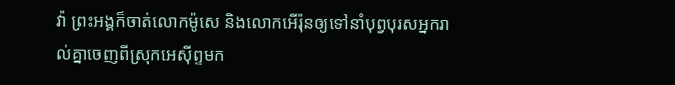វ៉ា ព្រះអង្គក៏ចាត់លោកម៉ូសេ និងលោកអើរ៉ុនឲ្យទៅនាំបុព្វបុរសអ្នករាល់គ្នាចេញពីស្រុកអេស៊ីព្ទមក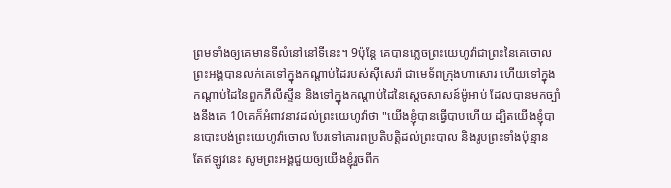ព្រមទាំងឲ្យគេមានទីលំនៅនៅទីនេះ។ 9ប៉ុន្តែ គេបានភ្លេចព្រះយេហូវ៉ាជាព្រះនៃគេចោល ព្រះអង្គបានលក់គេទៅក្នុងកណ្ដាប់ដៃរបស់ស៊ីសេរ៉ា ជាមេទ័ពក្រុងហាសោរ ហើយទៅក្នុងកណ្ដាប់ដៃនៃពួកភីលីស្ទីន និងទៅក្នុងកណ្ដាប់ដៃនៃស្តេចសាសន៍ម៉ូអាប់ ដែលបានមកច្បាំងនឹងគេ 10គេក៏អំពាវនាវដល់ព្រះយេហូវ៉ាថា "យើងខ្ញុំបានធ្វើបាបហើយ ដ្បិតយើងខ្ញុំបានបោះបង់ព្រះយេហូវ៉ាចោល បែរទៅគោរពប្រតិបត្តិដល់ព្រះបាល និងរូបព្រះទាំងប៉ុន្មាន តែឥឡូវនេះ សូមព្រះអង្គជួយឲ្យយើងខ្ញុំរួចពីក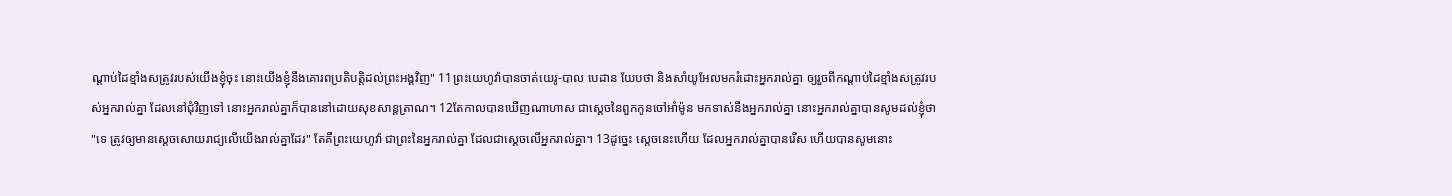ណ្ដាប់ដៃខ្មាំងសត្រូវរបស់យើងខ្ញុំចុះ នោះយើងខ្ញុំនឹងគោរពប្រតិបត្តិដល់ព្រះអង្គវិញ" 11ព្រះយេហូវ៉ាបានចាត់យេរូ-បាល បេដាន យែបថា និងសាំយូអែលមករំដោះអ្នករាល់គ្នា ឲ្យរួចពីកណ្ដាប់ដៃខ្មាំងសត្រូវរបស់អ្នករាល់គ្នា ដែលនៅជុំវិញទៅ នោះអ្នករាល់គ្នាក៏បាននៅដោយសុខសាន្តត្រាណ។ 12តែកាលបានឃើញណាហាស ជាស្តេចនៃពួកកូនចៅអាំម៉ូន មកទាស់នឹងអ្នករាល់គ្នា នោះអ្នករាល់គ្នាបានសូមដល់ខ្ញុំថា "ទេ ត្រូវឲ្យមានស្តេចសោយរាជ្យលើយើងរាល់គ្នាដែរ" តែគឺព្រះយេហូវ៉ា ជាព្រះនៃអ្នករាល់គ្នា ដែលជាស្តេចលើអ្នករាល់គ្នា។ 13ដូច្នេះ ស្តេចនេះហើយ ដែលអ្នករាល់គ្នាបានរើស ហើយបានសូមនោះ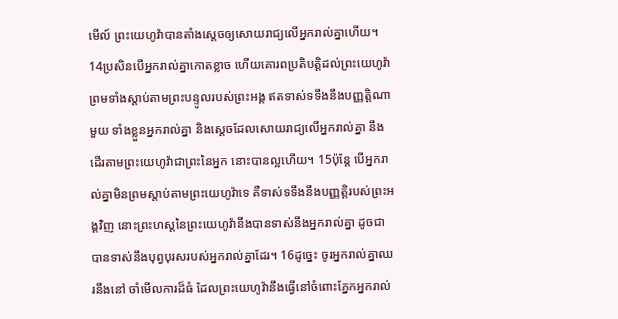មើល៍ ព្រះយេហូវ៉ាបានតាំងស្តេចឲ្យសោយរាជ្យលើអ្នករាល់គ្នាហើយ។ 14ប្រសិនបើអ្នករាល់គ្នាកោតខ្លាច ហើយគោរពប្រតិបត្តិដល់ព្រះយេហូវ៉ា ព្រមទាំងស្ដាប់តាមព្រះបន្ទូលរបស់ព្រះអង្គ ឥតទាស់ទទឹងនឹងបញ្ញត្តិណាមួយ ទាំងខ្លួនអ្នករាល់គ្នា និងស្តេចដែលសោយរាជ្យលើអ្នករាល់គ្នា នឹងដើរតាមព្រះយេហូវ៉ាជាព្រះនៃអ្នក នោះបានល្អហើយ។ 15ប៉ុន្តែ បើអ្នករាល់គ្នាមិនព្រមស្តាប់តាមព្រះយេហូវ៉ាទេ គឺទាស់ទទឹងនឹងបញ្ញត្តិរបស់ព្រះអង្គវិញ នោះព្រះហស្តនៃព្រះយេហូវ៉ានឹងបានទាស់នឹងអ្នករាល់គ្នា ដូចជាបានទាស់នឹងបុព្វបុរសរបស់អ្នករាល់គ្នាដែរ។ 16ដូច្នេះ ចូរអ្នករាល់គ្នាឈរនឹងនៅ ចាំមើលការដ៏ធំ ដែលព្រះយេហូវ៉ានឹងធ្វើនៅចំពោះភ្នែកអ្នករាល់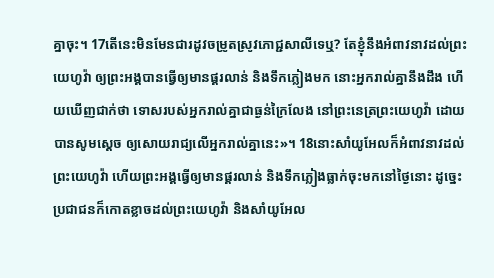គ្នាចុះ។ 17តើនេះមិនមែនជារដូវចម្រូតស្រូវភោជ្ជសាលីទេឬ? តែខ្ញុំនឹងអំពាវនាវដល់ព្រះយេហូវ៉ា ឲ្យព្រះអង្គបានធ្វើឲ្យមានផ្គរលាន់ និងទឹកភ្លៀងមក នោះអ្នករាល់គ្នានឹងដឹង ហើយឃើញជាក់ថា ទោសរបស់អ្នករាល់គ្នាជាធ្ងន់ក្រៃលែង នៅព្រះនេត្រព្រះយេហូវ៉ា ដោយបានសូមស្តេច ឲ្យសោយរាជ្យលើអ្នករាល់គ្នានេះ»។ 18នោះសាំយូអែលក៏អំពាវនាវដល់ព្រះយេហូវ៉ា ហើយព្រះអង្គធ្វើឲ្យមានផ្គរលាន់ និងទឹកភ្លៀងធ្លាក់ចុះមកនៅថ្ងៃនោះ ដូច្នេះ ប្រជាជនក៏កោតខ្លាចដល់ព្រះយេហូវ៉ា និងសាំយូអែល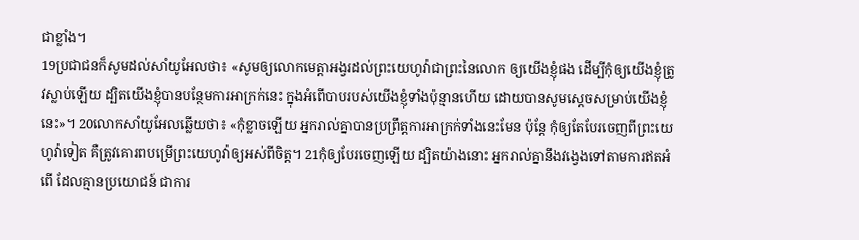ជាខ្លាំង។
19ប្រជាជនក៏សូមដល់សាំយូអែលថា៖ «សូមឲ្យលោកមេត្តាអង្វរដល់ព្រះយេហូវ៉ាជាព្រះនៃលោក ឲ្យយើងខ្ញុំផង ដើម្បីកុំឲ្យយើងខ្ញុំត្រូវស្លាប់ឡើយ ដ្បិតយើងខ្ញុំបានបន្ថែមការអាក្រក់នេះ ក្នុងអំពើបាបរបស់យើងខ្ញុំទាំងប៉ុន្មានហើយ ដោយបានសូមស្តេចសម្រាប់យើងខ្ញុំនេះ»។ 20លោកសាំយូអែលឆ្លើយថា៖ «កុំខ្លាចឡើយ អ្នករាល់គ្នាបានប្រព្រឹត្តការអាក្រក់ទាំងនេះមែន ប៉ុន្តែ កុំឲ្យតែបែរចេញពីព្រះយេហូវ៉ាទៀត គឺត្រូវគោរពបម្រើព្រះយេហូវ៉ាឲ្យអស់ពីចិត្ត។ 21កុំឲ្យបែរចេញឡើយ ដ្បិតយ៉ាងនោះ អ្នករាល់គ្នានឹងវង្វេងទៅតាមការឥតអំពើ ដែលគ្មានប្រយោជន៍ ជាការ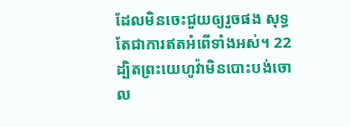ដែលមិនចេះជួយឲ្យរួចផង សុទ្ធតែជាការឥតអំពើទាំងអស់។ 22ដ្បិតព្រះយេហូវ៉ាមិនបោះបង់ចោល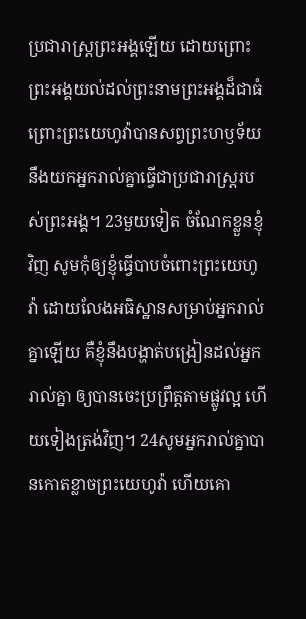ប្រជារាស្ត្រព្រះអង្គឡើយ ដោយព្រោះព្រះអង្គយល់ដល់ព្រះនាមព្រះអង្គដ៏ជាធំ ព្រោះព្រះយេហូវ៉ាបានសព្វព្រះហឫទ័យនឹងយកអ្នករាល់គ្នាធ្វើជាប្រជារាស្ត្ររបស់ព្រះអង្គ។ 23មួយទៀត ចំណែកខ្លួនខ្ញុំវិញ សូមកុំឲ្យខ្ញុំធ្វើបាបចំពោះព្រះយេហូវ៉ា ដោយលែងអធិស្ឋានសម្រាប់អ្នករាល់គ្នាឡើយ គឺខ្ញុំនឹងបង្ហាត់បង្រៀនដល់អ្នករាល់គ្នា ឲ្យបានចេះប្រព្រឹត្តតាមផ្លូវល្អ ហើយទៀងត្រង់វិញ។ 24សូមអ្នករាល់គ្នាបានកោតខ្លាចព្រះយេហូវ៉ា ហើយគោ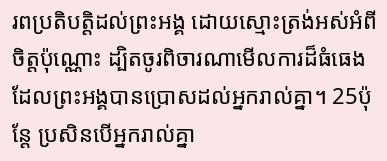រពប្រតិបត្តិដល់ព្រះអង្គ ដោយស្មោះត្រង់អស់អំពីចិត្តប៉ុណ្ណោះ ដ្បិតចូរពិចារណាមើលការដ៏ធំធេង ដែលព្រះអង្គបានប្រោសដល់អ្នករាល់គ្នា។ 25ប៉ុន្តែ ប្រសិនបើអ្នករាល់គ្នា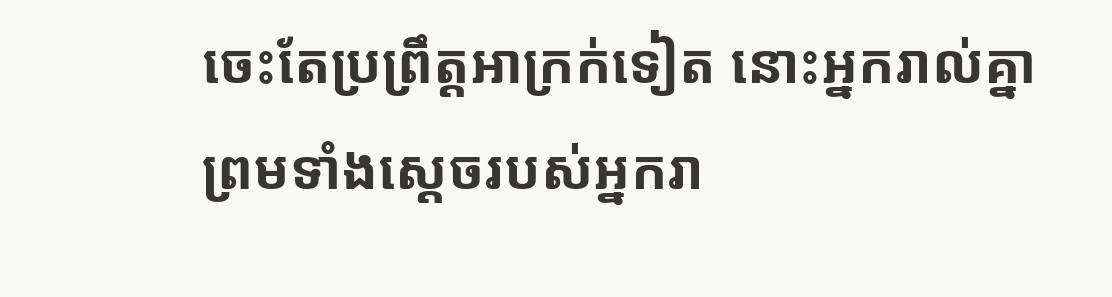ចេះតែប្រព្រឹត្តអាក្រក់ទៀត នោះអ្នករាល់គ្នា ព្រមទាំងស្តេចរបស់អ្នករា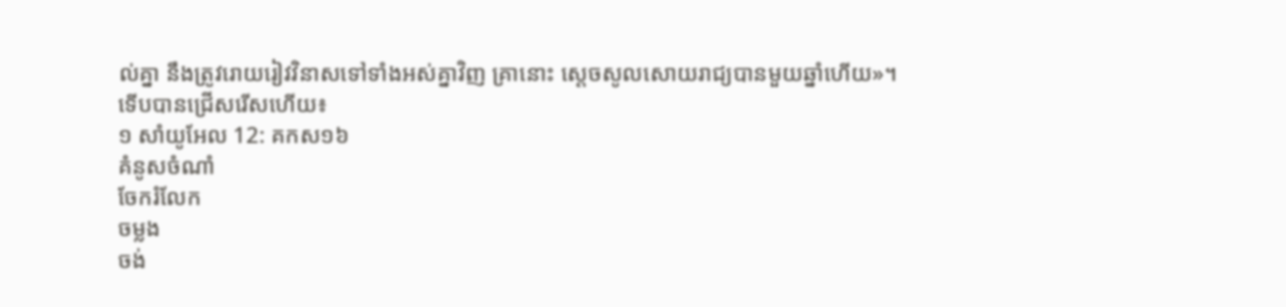ល់គ្នា នឹងត្រូវរោយរៀវវិនាសទៅទាំងអស់គ្នាវិញ គ្រានោះ ស្ដេចសូលសោយរាជ្យបានមួយឆ្នាំហើយ»។
ទើបបានជ្រើសរើសហើយ៖
១ សាំយូអែល 12: គកស១៦
គំនូសចំណាំ
ចែករំលែក
ចម្លង
ចង់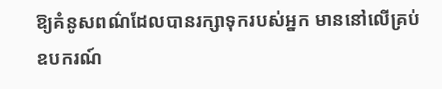ឱ្យគំនូសពណ៌ដែលបានរក្សាទុករបស់អ្នក មាននៅលើគ្រប់ឧបករណ៍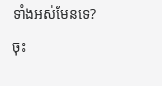ទាំងអស់មែនទេ? ចុះ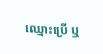ឈ្មោះប្រើ ឬ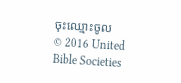ចុះឈ្មោះចូល
© 2016 United Bible Societies